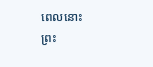ពេលនោះ ព្រះ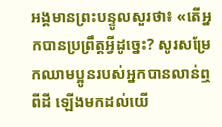អង្គមានព្រះបន្ទូលសួរថា៖ «តើអ្នកបានប្រព្រឹត្តអ្វីដូច្នេះ? សូរសម្រែកឈាមប្អូនរបស់អ្នកបានលាន់ឮពីដី ឡើងមកដល់យើ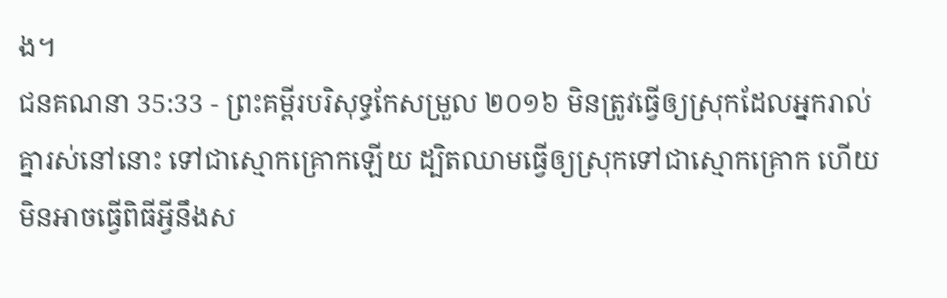ង។
ជនគណនា 35:33 - ព្រះគម្ពីរបរិសុទ្ធកែសម្រួល ២០១៦ មិនត្រូវធ្វើឲ្យស្រុកដែលអ្នករាល់គ្នារស់នៅនោះ ទៅជាស្មោកគ្រោកឡើយ ដ្បិតឈាមធ្វើឲ្យស្រុកទៅជាស្មោកគ្រោក ហើយមិនអាចធ្វើពិធីអ្វីនឹងស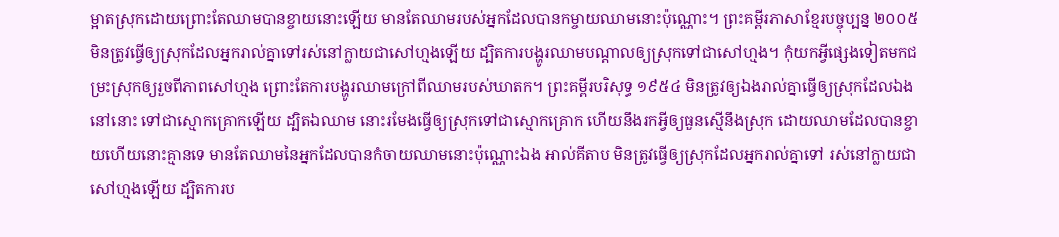ម្អាតស្រុកដោយព្រោះតែឈាមបានខ្ចាយនោះឡើយ មានតែឈាមរបស់អ្នកដែលបានកម្ចាយឈាមនោះប៉ុណ្ណោះ។ ព្រះគម្ពីរភាសាខ្មែរបច្ចុប្បន្ន ២០០៥ មិនត្រូវធ្វើឲ្យស្រុកដែលអ្នករាល់គ្នាទៅរស់នៅក្លាយជាសៅហ្មងឡើយ ដ្បិតការបង្ហូរឈាមបណ្ដាលឲ្យស្រុកទៅជាសៅហ្មង។ កុំយកអ្វីផ្សេងទៀតមកជម្រះស្រុកឲ្យរួចពីភាពសៅហ្មង ព្រោះតែការបង្ហូរឈាមក្រៅពីឈាមរបស់ឃាតក។ ព្រះគម្ពីរបរិសុទ្ធ ១៩៥៤ មិនត្រូវឲ្យឯងរាល់គ្នាធ្វើឲ្យស្រុកដែលឯងនៅនោះ ទៅជាស្មោកគ្រោកឡើយ ដ្បិតឯឈាម នោះរមែងធ្វើឲ្យស្រុកទៅជាស្មោកគ្រោក ហើយនឹងរកអ្វីឲ្យធួនស្មើនឹងស្រុក ដោយឈាមដែលបានខ្ចាយហើយនោះគ្មានទេ មានតែឈាមនៃអ្នកដែលបានកំចាយឈាមនោះប៉ុណ្ណោះឯង អាល់គីតាប មិនត្រូវធ្វើឲ្យស្រុកដែលអ្នករាល់គ្នាទៅ រស់នៅក្លាយជាសៅហ្មងឡើយ ដ្បិតការប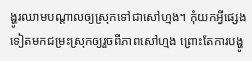ង្ហូរឈាមបណ្តាលឲ្យស្រុកទៅជាសៅហ្មង។ កុំយកអ្វីផ្សេងទៀតមកជម្រះស្រុកឲ្យរួចពីភាពសៅហ្មង ព្រោះតែការបង្ហូ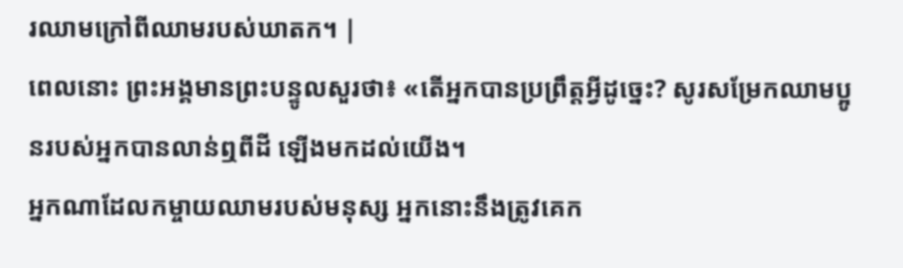រឈាមក្រៅពីឈាមរបស់ឃាតក។ |
ពេលនោះ ព្រះអង្គមានព្រះបន្ទូលសួរថា៖ «តើអ្នកបានប្រព្រឹត្តអ្វីដូច្នេះ? សូរសម្រែកឈាមប្អូនរបស់អ្នកបានលាន់ឮពីដី ឡើងមកដល់យើង។
អ្នកណាដែលកម្ចាយឈាមរបស់មនុស្ស អ្នកនោះនឹងត្រូវគេក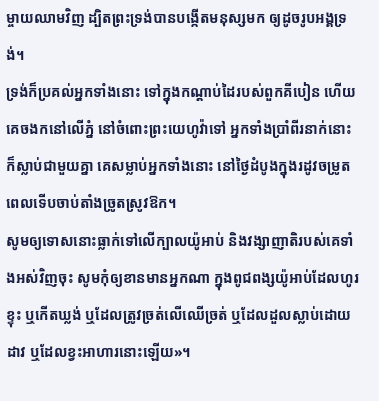ម្ចាយឈាមវិញ ដ្បិតព្រះទ្រង់បានបង្កើតមនុស្សមក ឲ្យដូចរូបអង្គទ្រង់។
ទ្រង់ក៏ប្រគល់អ្នកទាំងនោះ ទៅក្នុងកណ្ដាប់ដៃរបស់ពួកគីបៀន ហើយគេចងកនៅលើភ្នំ នៅចំពោះព្រះយេហូវ៉ាទៅ អ្នកទាំងប្រាំពីរនាក់នោះក៏ស្លាប់ជាមួយគ្នា គេសម្លាប់អ្នកទាំងនោះ នៅថ្ងៃដំបូងក្នុងរដូវចម្រូត ពេលទើបចាប់តាំងច្រូតស្រូវឱក។
សូមឲ្យទោសនោះធ្លាក់ទៅលើក្បាលយ៉ូអាប់ និងវង្សាញាតិរបស់គេទាំងអស់វិញចុះ សូមកុំឲ្យខានមានអ្នកណា ក្នុងពូជពង្សយ៉ូអាប់ដែលហូរខ្ទុះ ឬកើតឃ្លង់ ឬដែលត្រូវច្រត់លើឈើច្រត់ ឬដែលដួលស្លាប់ដោយដាវ ឬដែលខ្វះអាហារនោះឡើយ»។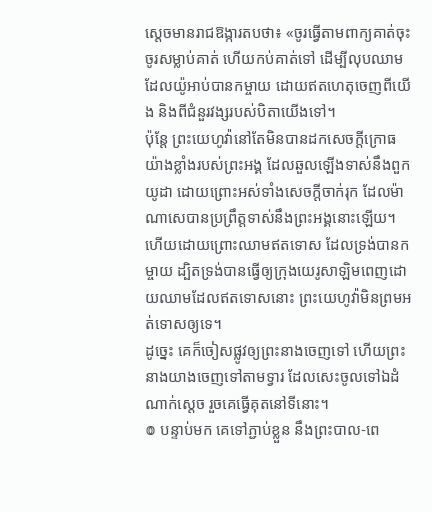ស្តេចមានរាជឱង្ការតបថា៖ «ចូរធ្វើតាមពាក្យគាត់ចុះ ចូរសម្លាប់គាត់ ហើយកប់គាត់ទៅ ដើម្បីលុបឈាមដែលយ៉ូអាប់បានកម្ចាយ ដោយឥតហេតុចេញពីយើង និងពីជំនួរវង្សរបស់បិតាយើងទៅ។
ប៉ុន្តែ ព្រះយេហូវ៉ានៅតែមិនបានដកសេចក្ដីក្រោធយ៉ាងខ្លាំងរបស់ព្រះអង្គ ដែលឆួលឡើងទាស់នឹងពួកយូដា ដោយព្រោះអស់ទាំងសេចក្ដីចាក់រុក ដែលម៉ាណាសេបានប្រព្រឹត្តទាស់នឹងព្រះអង្គនោះឡើយ។
ហើយដោយព្រោះឈាមឥតទោស ដែលទ្រង់បានកម្ចាយ ដ្បិតទ្រង់បានធ្វើឲ្យក្រុងយេរូសាឡិមពេញដោយឈាមដែលឥតទោសនោះ ព្រះយេហូវ៉ាមិនព្រមអត់ទោសឲ្យទេ។
ដូច្នេះ គេក៏ចៀសផ្លូវឲ្យព្រះនាងចេញទៅ ហើយព្រះនាងយាងចេញទៅតាមទ្វារ ដែលសេះចូលទៅឯដំណាក់ស្តេច រួចគេធ្វើគុតនៅទីនោះ។
៙ បន្ទាប់មក គេទៅភ្ជាប់ខ្លួន នឹងព្រះបាល-ពេ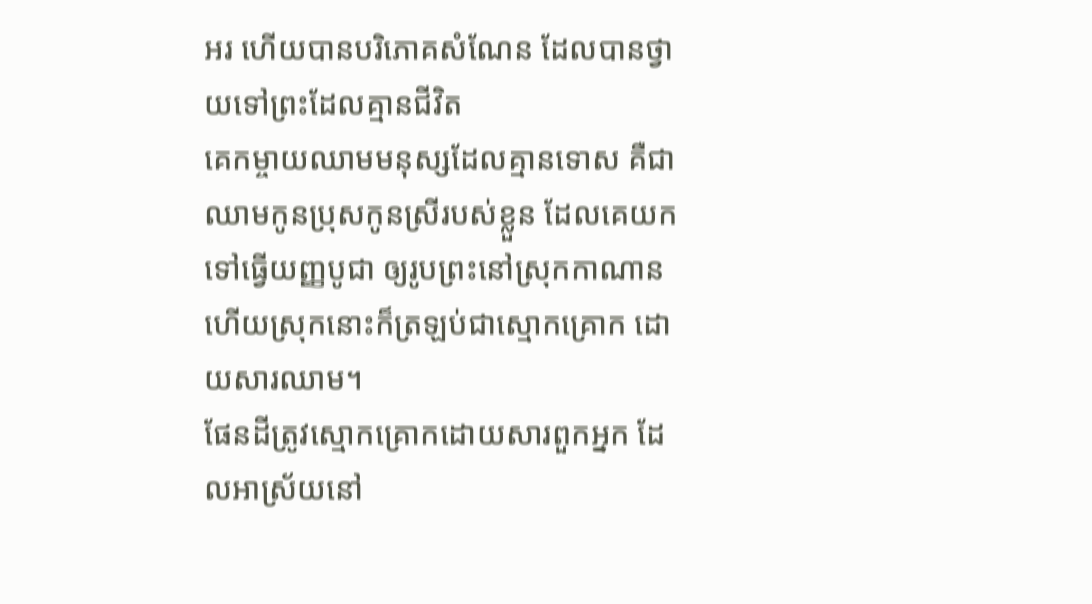អរ ហើយបានបរិភោគសំណែន ដែលបានថ្វាយទៅព្រះដែលគ្មានជីវិត
គេកម្ចាយឈាមមនុស្សដែលគ្មានទោស គឺជាឈាមកូនប្រុសកូនស្រីរបស់ខ្លួន ដែលគេយកទៅធ្វើយញ្ញបូជា ឲ្យរូបព្រះនៅស្រុកកាណាន ហើយស្រុកនោះក៏ត្រឡប់ជាស្មោកគ្រោក ដោយសារឈាម។
ផែនដីត្រូវស្មោកគ្រោកដោយសារពួកអ្នក ដែលអាស្រ័យនៅ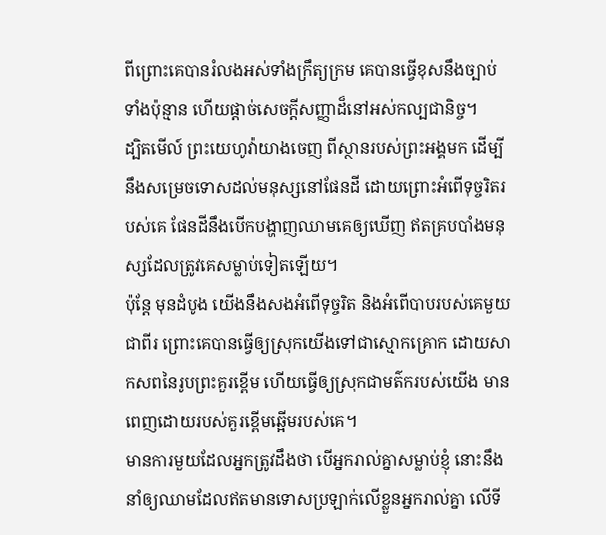ពីព្រោះគេបានរំលងអស់ទាំងក្រឹត្យក្រម គេបានធ្វើខុសនឹងច្បាប់ទាំងប៉ុន្មាន ហើយផ្តាច់សេចក្ដីសញ្ញាដ៏នៅអស់កល្បជានិច្ច។
ដ្បិតមើល៍ ព្រះយេហូវ៉ាយាងចេញ ពីស្ថានរបស់ព្រះអង្គមក ដើម្បីនឹងសម្រេចទោសដល់មនុស្សនៅផែនដី ដោយព្រោះអំពើទុច្ចរិតរបស់គេ ផែនដីនឹងបើកបង្ហាញឈាមគេឲ្យឃើញ ឥតគ្របបាំងមនុស្សដែលត្រូវគេសម្លាប់ទៀតឡើយ។
ប៉ុន្តែ មុនដំបូង យើងនឹងសងអំពើទុច្ចរិត និងអំពើបាបរបស់គេមួយជាពីរ ព្រោះគេបានធ្វើឲ្យស្រុកយើងទៅជាស្មោកគ្រោក ដោយសាកសពនៃរូបព្រះគួរខ្ពើម ហើយធ្វើឲ្យស្រុកជាមត៌ករបស់យើង មានពេញដោយរបស់គួរខ្ពើមឆ្អើមរបស់គេ។
មានការមួយដែលអ្នកត្រូវដឹងថា បើអ្នករាល់គ្នាសម្លាប់ខ្ញុំ នោះនឹងនាំឲ្យឈាមដែលឥតមានទោសប្រឡាក់លើខ្លួនអ្នករាល់គ្នា លើទី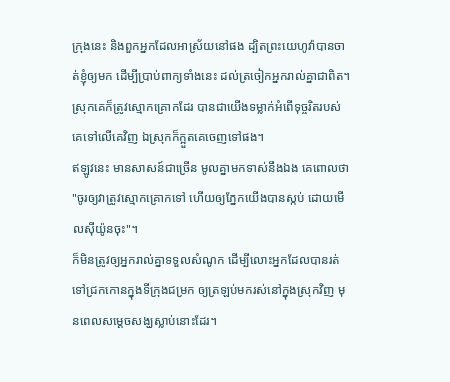ក្រុងនេះ និងពួកអ្នកដែលអាស្រ័យនៅផង ដ្បិតព្រះយេហូវ៉ាបានចាត់ខ្ញុំឲ្យមក ដើម្បីប្រាប់ពាក្យទាំងនេះ ដល់ត្រចៀកអ្នករាល់គ្នាជាពិត។
ស្រុកគេក៏ត្រូវស្មោកគ្រោកដែរ បានជាយើងទម្លាក់អំពើទុច្ចរិតរបស់គេទៅលើគេវិញ ឯស្រុកក៏ក្អួតគេចេញទៅផង។
ឥឡូវនេះ មានសាសន៍ជាច្រើន មូលគ្នាមកទាស់នឹងឯង គេពោលថា "ចូរឲ្យវាត្រូវស្មោកគ្រោកទៅ ហើយឲ្យភ្នែកយើងបានស្កប់ ដោយមើលស៊ីយ៉ូនចុះ"។
ក៏មិនត្រូវឲ្យអ្នករាល់គ្នាទទួលសំណូក ដើម្បីលោះអ្នកដែលបានរត់ទៅជ្រកកោនក្នុងទីក្រុងជម្រក ឲ្យត្រឡប់មករស់នៅក្នុងស្រុកវិញ មុនពេលសម្ដេចសង្ឃស្លាប់នោះដែរ។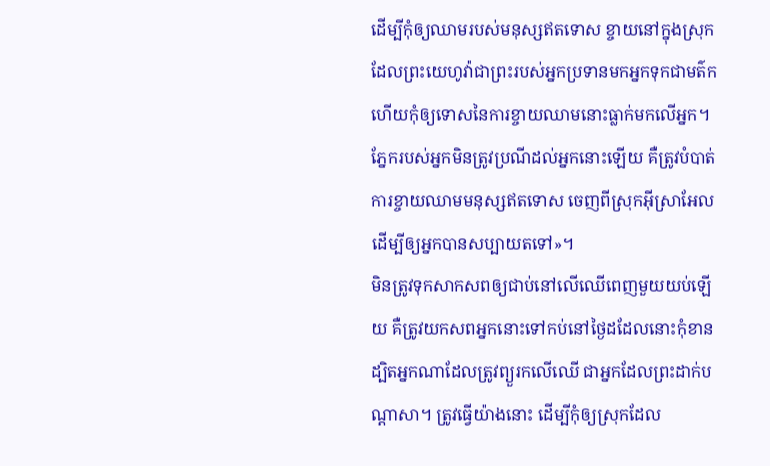ដើម្បីកុំឲ្យឈាមរបស់មនុស្សឥតទោស ខ្ចាយនៅក្នុងស្រុកដែលព្រះយេហូវ៉ាជាព្រះរបស់អ្នកប្រទានមកអ្នកទុកជាមត៌ក ហើយកុំឲ្យទោសនៃការខ្ចាយឈាមនោះធ្លាក់មកលើអ្នក។
ភ្នែករបស់អ្នកមិនត្រូវប្រណីដល់អ្នកនោះឡើយ គឺត្រូវបំបាត់ការខ្ចាយឈាមមនុស្សឥតទោស ចេញពីស្រុកអ៊ីស្រាអែល ដើម្បីឲ្យអ្នកបានសប្បាយតទៅ»។
មិនត្រូវទុកសាកសពឲ្យជាប់នៅលើឈើពេញមួយយប់ឡើយ គឺត្រូវយកសពអ្នកនោះទៅកប់នៅថ្ងៃដដែលនោះកុំខាន ដ្បិតអ្នកណាដែលត្រូវព្យួរកលើឈើ ជាអ្នកដែលព្រះដាក់បណ្ដាសា។ ត្រូវធ្វើយ៉ាងនោះ ដើម្បីកុំឲ្យស្រុកដែល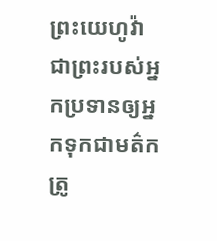ព្រះយេហូវ៉ាជាព្រះរបស់អ្នកប្រទានឲ្យអ្នកទុកជាមត៌ក ត្រូ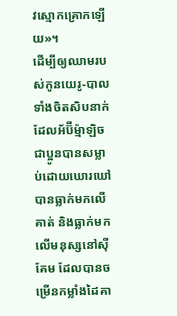វស្មោកគ្រោកឡើយ»។
ដើម្បីឲ្យឈាមរបស់កូនយេរូ-បាលទាំងចិតសិបនាក់ ដែលអ័ប៊ីម៉្មាឡិចជាប្អូនបានសម្លាប់ដោយឃោរឃៅ បានធ្លាក់មកលើគាត់ និងធ្លាក់មកលើមនុស្សនៅស៊ីគែម ដែលបានចម្រើនកម្លាំងដៃគា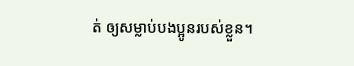ត់ ឲ្យសម្លាប់បងប្អូនរបស់ខ្លួន។